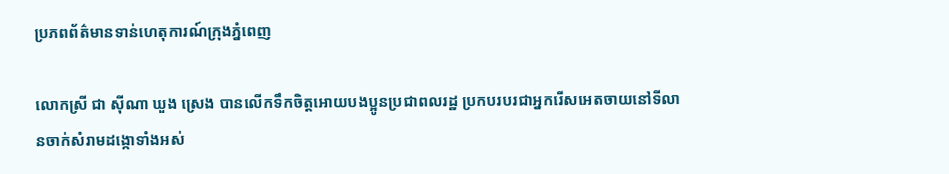ប្រភពព័ត៌មានទាន់ហេតុការណ៍ក្រុងភ្នំពេញ

លោកស្រី ជា ស៊ីណា ឃួង ស្រេង បានលើកទឹកចិត្តអោយបងប្អូនប្រជាពលរដ្ឋ ប្រកបរបរជាអ្នករើសអេតចាយនៅទីលានចាក់សំរាមដង្កោទាំងអស់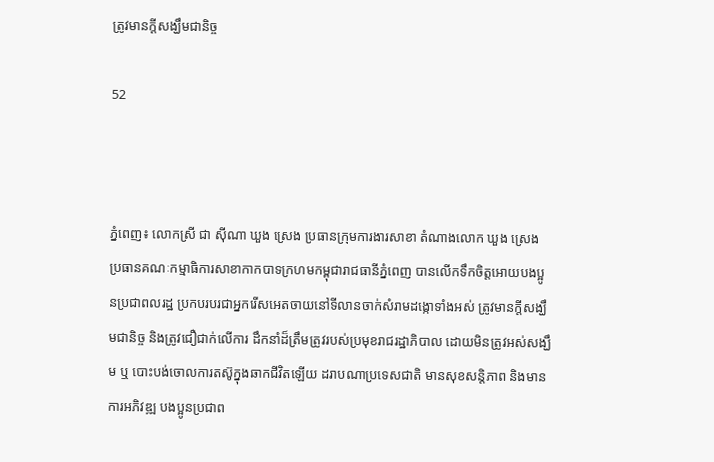ត្រូវមានក្តីសង្ឃឹមជានិច្ច

52



ភ្នំពេញ៖ លោកស្រី ជា ស៊ីណា ឃួង ស្រេង ប្រធានក្រុមការងារសាខា តំណាងលោក ឃួង ស្រេង ប្រធានគណៈកម្មាធិការសាខាកាកបាទក្រហមកម្ពុជារាជធានីភ្នំពេញ បានលើកទឹកចិត្តអោយបងប្អូនប្រជាពលរដ្ឋ ប្រកបរបរជាអ្នករើសអេតចាយនៅទីលានចាក់សំរាមដង្កោទាំងអស់ ត្រូវមានក្តីសង្ឃឹមជានិច្ច និងត្រូវជឿជាក់លើការ ដឹកនាំដ៏ត្រឹមត្រូវរបស់ប្រមុខរាជរដ្ឋាភិបាល ដោយមិនត្រូវអស់សង្ឃឹម ឬ បោះបង់ចោលការតស៊ូក្នុងឆាកជីវិតឡើយ ដរាបណាប្រទេសជាតិ មានសុខសន្តិភាព និងមានការអភិវឌ្ឍ បងប្អូនប្រជាព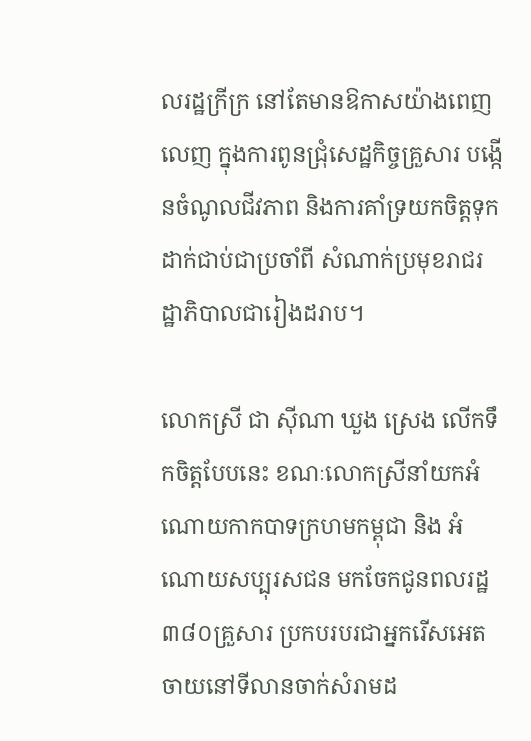លរដ្ឋក្រីក្រ នៅតែមានឱកាសយ៉ាងពេញលេញ ក្នុងការពូនជ្រុំសេដ្ឋកិច្ចគ្រួសារ បង្កើនចំណូលជីវភាព និងការគាំទ្រយកចិត្តទុកដាក់ជាប់ជាប្រចាំពី សំណាក់ប្រមុខរាជរដ្ឋាភិបាលជារៀងដរាប។

លោកស្រី ជា ស៊ីណា ឃួង ស្រេង លើកទឹកចិត្តបែបនេះ ខណៈលោកស្រីនាំយកអំណោយកាកបាទក្រហមកម្ពុជា និង អំណោយសប្បុរសជន មកចែកជូនពលរដ្ឋ៣៨០គ្រួសារ ប្រកបរបរជាអ្នករើសអេតចាយនៅទីលានចាក់សំរាមដ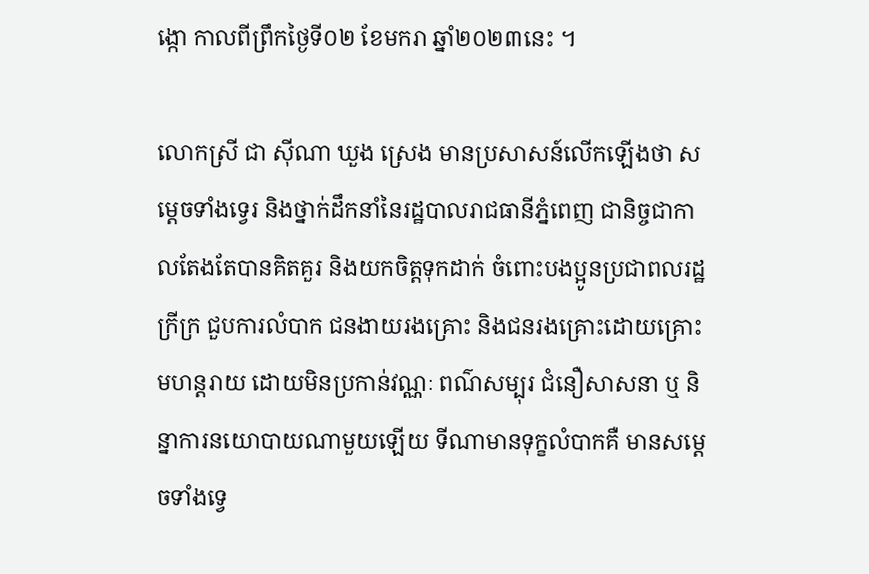ង្កោ កាលពីព្រឹកថ្ងៃទី០២ ខែមករា ឆ្នាំ២០២៣នេះ ។

លោកស្រី ជា ស៊ីណា ឃួង ស្រេង មានប្រសាសន៍លើកឡើងថា សម្តេចទាំងទ្វេរ និងថ្នាក់ដឹកនាំនៃរដ្ឋបាលរាជធានីភ្នំពេញ ជានិច្ចជាកាលតែងតែបានគិតគួរ និងយកចិត្តទុកដាក់ ចំពោះបងប្អូនប្រជាពលរដ្ឋក្រីក្រ ជួបការលំបាក ជនងាយរងគ្រោះ និងជនរងគ្រោះដោយគ្រោះមហន្តរាយ ដោយមិនប្រកាន់វណ្ណៈ ពណ៌សម្បុរ ជំនឿសាសនា ឬ និន្នាការនយោបាយណាមួយឡើយ ទីណាមានទុក្ខលំបាកគឺ មានសម្ដេចទាំងទ្វេ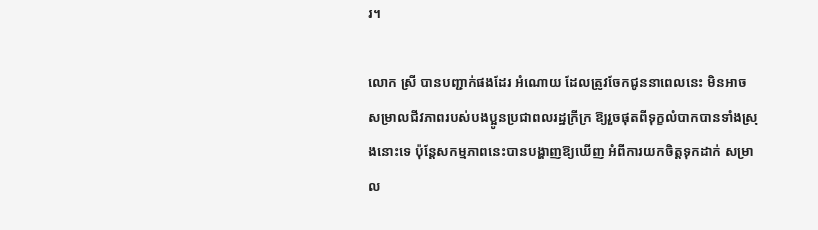រ។

លោក ស្រី បានបញ្ជាក់ផងដែរ អំណោយ ដែលត្រូវចែកជូននាពេលនេះ មិនអាចសម្រាលជីវភាពរបស់បងប្អូនប្រជាពលរដ្ឋក្រីក្រ ឱ្យរួចផុតពីទុក្ខលំបាកបានទាំងស្រុងនោះទេ ប៉ុន្តែសកម្មភាពនេះបានបង្ហាញឱ្យឃើញ អំពីការយកចិត្តទុកដាក់ សម្រាល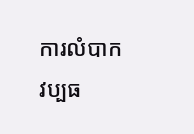ការលំបាក វប្បធ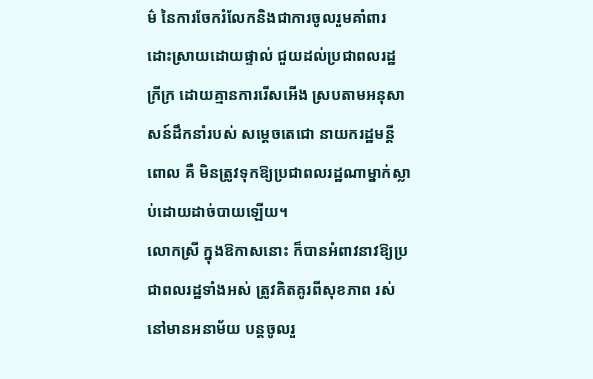ម៌ នៃការចែករំលែកនិងជាការចូលរួមគាំពារដោះស្រាយដោយផ្ទាល់ ជួយដល់ប្រជាពលរដ្ឋ ក្រីក្រ ដោយគ្មានការរើសអើង ស្របតាមអនុសាសន៍ដឹកនាំរបស់ សម្ដេចតេជោ នាយករដ្ឋមន្តី ពោល គឺ មិនត្រូវទុកឱ្យប្រជាពលរដ្ឋណាម្នាក់ស្លាប់ដោយដាច់បាយឡើយ។
លោកស្រី ក្នុងឱកាសនោះ ក៏បានអំពាវនាវឱ្យប្រជាពលរដ្ឋទាំងអស់ ត្រូវគិតគូរពីសុខភាព រស់នៅមានអនាម័យ បន្តចូលរួ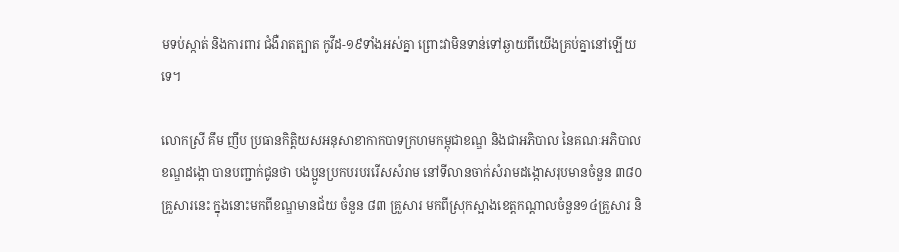មទប់ស្កាត់ និងការពារ ជំងឺរាតត្បាត កូវីដ-១៩ទាំងអស់គ្នា ព្រោះវាមិនទាន់ទៅឆ្ងាយពីយើងគ្រប់គ្នានៅឡើយទេ។

លោកស្រី គឹម ញឹប ប្រធានកិត្តិយសអនុសាខាកាកបាទក្រហមកម្ពុជាខណ្ឌ និងជាអភិបាល នៃគណៈអភិបាលខណ្ឌដង្កោ បានបញ្ជាក់ជូនថា បងប្អូនប្រកបរបររើសសំរាម នៅទីលានចាក់សំរាមដង្កោសរុបមានចំនួន ៣៨០គ្រួសារនេះ ក្នុងនោះមកពីខណ្ឌមានជ័យ ចំនួន ៨៣ គ្រួសារ មកពីស្រុកស្អាងខេត្តកណ្តាលចំនួន១៤គ្រួសារ និ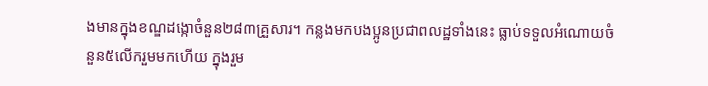ងមានក្នុងខណ្ឌដង្កោចំនួន២៨៣គ្រួសារ។ កន្លងមកបងប្អូនប្រជាពលដ្ឋទាំងនេះ ធ្លាប់ទទួលអំណោយចំនួន៥លើករួមមកហើយ ក្នុងរួម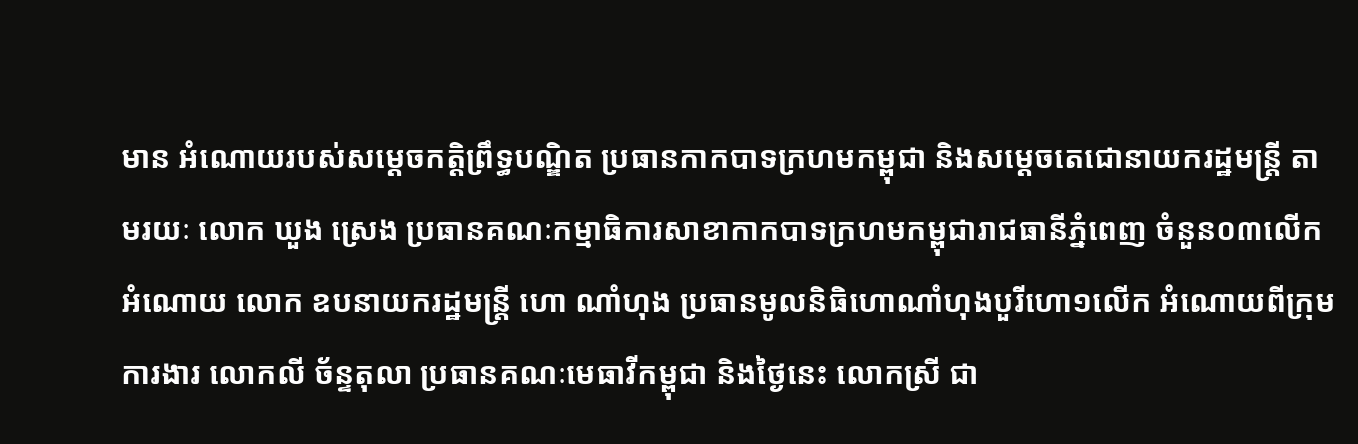មាន អំណោយរបស់សម្ដេចកត្តិព្រឹទ្ធបណ្ឌិត ប្រធានកាកបាទក្រហមកម្ពុជា និងសម្ដេចតេជោនាយករដ្ឋមន្ត្រី តាមរយៈ លោក ឃួង ស្រេង ប្រធានគណៈកម្មាធិការសាខាកាកបាទក្រហមកម្ពុជារាជធានីភ្នំពេញ ចំនួន០៣លើក អំណោយ លោក ឧបនាយករដ្ឋមន្ត្រី ហោ ណាំហុង ប្រធានមូលនិធិហោណាំហុងបួរីហោ១លើក អំណោយពីក្រុមការងារ លោកលី ច័ន្ទតុលា ប្រធានគណៈមេធាវីកម្ពុជា និងថ្ងៃនេះ លោកស្រី ជា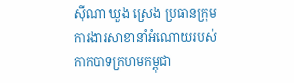ស៊ីណា ឃួង ស្រេង ប្រធានក្រុមការងារសាខានាំអំណោយរបស់កាកបាទក្រហមកម្ពុជា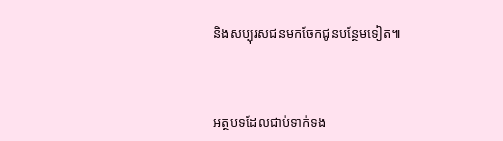និងសប្បុរសជនមកចែកជូនបន្ថែមទៀត៕



អត្ថបទដែលជាប់ទាក់ទង